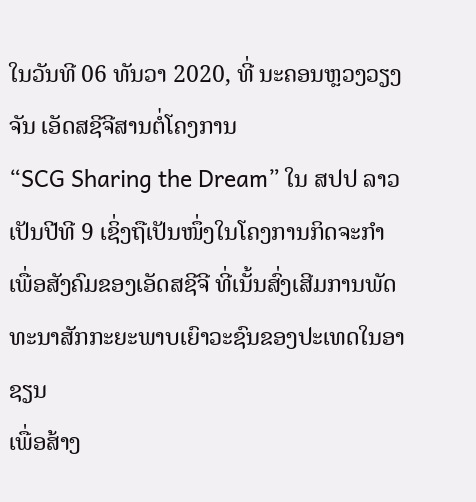ໃນວັນທີ 06 ທັນວາ 2020, ທີ່ ນະຄອນຫຼວງວຽງຈັນ ເອັດສຊີຈີສານຕໍ່ໂຄງການ
“SCG Sharing the Dream” ໃນ ສປປ ລາວ ເປັນປີທີ 9 ເຊິ່ງຖືເປັນໜຶ່ງໃນໂຄງການກິດຈະກໍາເພື່ອສັງຄົມຂອງເອັດສຊີຈີ ທີ່ເນັ້ນສົ່ງເສີມການພັດທະນາສັກກະຍະພາບເຍົາວະຊົນຂອງປະເທດໃນອາຊຽນ
ເພື່ອສ້າງ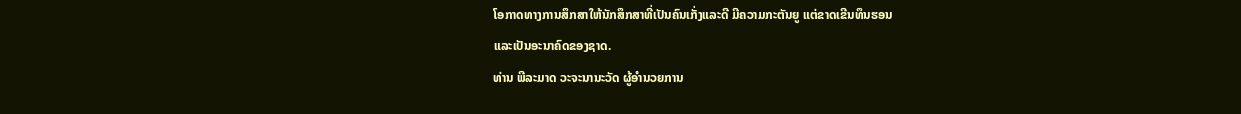ໂອກາດທາງການສຶກສາໃຫ້ນັກສຶກສາທີ່ເປັນຄົນເກັ່ງແລະດີ ມີຄວາມກະຕັນຍູ ແຕ່ຂາດເຂີນທຶນຮອນ
ແລະເປັນອະນາຄົດຂອງຊາດ.
ທ່ານ ພີລະມາດ ວະຈະນານະວັດ ຜູ້ອຳນວຍການ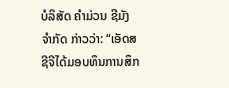ບໍລິສັດ ຄໍາມ່ວນ ຊີມັງ ຈໍາກັດ ກ່າວວ່າ: “ເອັດສຊີຈີໄດ້ມອບທຶນການສຶກ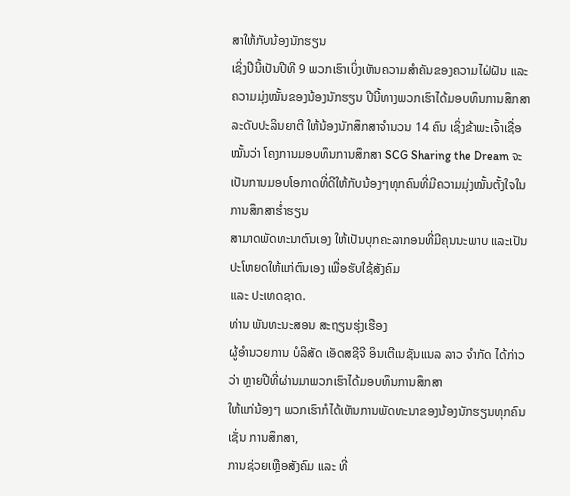ສາໃຫ້ກັບນ້ອງນັກຮຽນ
ເຊິ່ງປີນີ້ເປັນປີທີ 9 ພວກເຮົາເບິ່ງເຫັນຄວາມສຳຄັນຂອງຄວາມໄຝ່ຝັນ ແລະ ຄວາມມຸ່ງໝັ້ນຂອງນ້ອງນັກຮຽນ ປີນີ້ທາງພວກເຮົາໄດ້ມອບທຶນການສຶກສາ
ລະດັບປະລິນຍາຕີ ໃຫ້ນ້ອງນັກສຶກສາຈຳນວນ 14 ຄົນ ເຊິ່ງຂ້າພະເຈົ້າເຊື່ອໝັ້ນວ່າ ໂຄງການມອບທຶນການສຶກສາ SCG Sharing the Dream ຈະເປັນການມອບໂອກາດທີ່ດີໃຫ້ກັບນ້ອງໆທຸກຄົນທີ່ມີຄວາມມຸ່ງໝັ້ນຕັ້ງໃຈໃນການສຶກສາຮ່ຳຮຽນ
ສາມາດພັດທະນາຕົນເອງ ໃຫ້ເປັນບຸກຄະລາກອນທີ່ມີຄຸນນະພາບ ແລະເປັນປະໂຫຍດໃຫ້ແກ່ຕົນເອງ ເພື່ອຮັບໃຊ້ສັງຄົມ
ແລະ ປະເທດຊາດ.
ທ່ານ ພັນທະນະສອນ ສະຖຽນຮຸ່ງເຮືອງ
ຜູ້ອຳນວຍການ ບໍລິສັດ ເອັດສຊີຈີ ອິນເຕີເນຊັນແນລ ລາວ ຈຳກັດ ໄດ້ກ່າວວ່າ ຫຼາຍປີທີ່ຜ່ານມາພວກເຮົາໄດ້ມອບທຶນການສຶກສາ
ໃຫ້ແກ່ນ້ອງໆ ພວກເຮົາກໍໄດ້ເຫັນການພັດທະນາຂອງນ້ອງນັກຮຽນທຸກຄົນ ເຊັ່ນ ການສຶກສາ,
ການຊ່ວຍເຫຼືອສັງຄົມ ແລະ ທີ່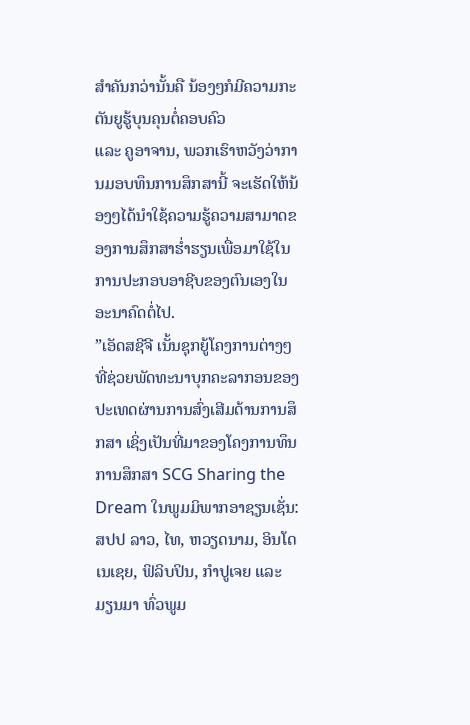ສຳຄັນກວ່ານັ້ນຄື ນ້ອງໆກໍມີຄວາມກະຕັນຍູຮູ້ບຸນຄຸນຕໍ່ຄອບຄົວ
ແລະ ຄູອາຈານ, ພວກເຮົາຫວັງວ່າການມອບທຶນການສຶກສານີ້ ຈະເຮັດໃຫ້ນ້ອງໆໄດ້ນຳໃຊ້ຄວາມຮູ້ຄວາມສາມາດຂອງການສຶກສາຮໍ່າຮຽນເພື່ອມາໃຊ້ໃນການປະກອບອາຊີບຂອງຕົນເອງໃນອະນາຄົດຕໍ່ໄປ.
”ເອັດສຊີຈີ ເນັ້ນຊຸກຍູ້ໂຄງການຕ່າງໆ ທີ່ຊ່ວຍພັດທະນາບຸກຄະລາກອນຂອງປະເທດຜ່ານການສົ່ງເສີມດ້ານການສຶກສາ ເຊິ່ງເປັນທີ່ມາຂອງໂຄງການທຶນການສຶກສາ SCG Sharing the Dream ໃນພູມມິພາກອາຊຽນເຊັ່ນ: ສປປ ລາວ, ໄທ, ຫວຽດນາມ, ອິນໂດເນເຊຍ, ຟິລິບປິນ, ກຳປູເຈຍ ແລະ ມຽນມາ ທົ່ວພູມ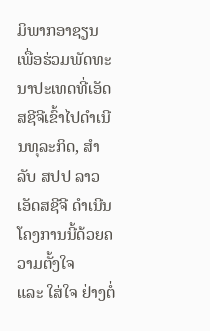ມິພາກອາຊຽນ ເພື່ອຮ່ວມພັດທະນາປະເທດທີ່ເອັດສຊີຈີເຂົ້າໄປດຳເນີນທຸລະກິດ, ສຳລັບ ສປປ ລາວ ເອັດສຊີຈີ ດຳເນີນໂຄງການນີ້ດ້ວຍຄວາມຕັ້ງໃຈ
ແລະ ໃສ່ໃຈ ຢ່າງຕໍ່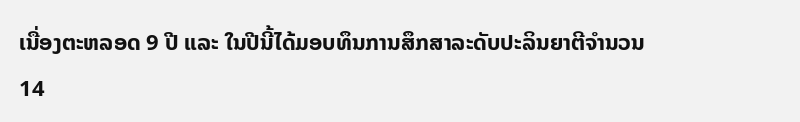ເນື່ອງຕະຫລອດ 9 ປີ ແລະ ໃນປີນີ້ໄດ້ມອບທຶນການສຶກສາລະດັບປະລິນຍາຕີຈໍານວນ 14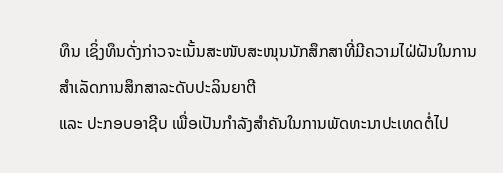ທຶນ ເຊິ່ງທຶນດັ່ງກ່າວຈະເນັ້ນສະໜັບສະໜຸນນັກສຶກສາທີ່ມີຄວາມໄຝ່ຝັນໃນການສໍາເລັດການສຶກສາລະດັບປະລິນຍາຕີ
ແລະ ປະກອບອາຊີບ ເພື່ອເປັນກໍາລັງສໍາຄັນໃນການພັດທະນາປະເທດຕໍ່ໄປ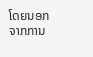ໂດຍນອກຈາກການ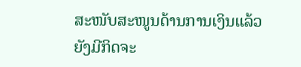ສະໜັບສະໜູນດ້ານການເງິນແລ້ວ
ຍັງມີກິດຈະ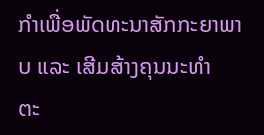ກໍາເພື່ອພັດທະນາສັກກະຍາພາບ ແລະ ເສີມສ້າງຄຸນນະທໍາ
ຕະ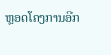ຫຼອດໂຄງການອີກ